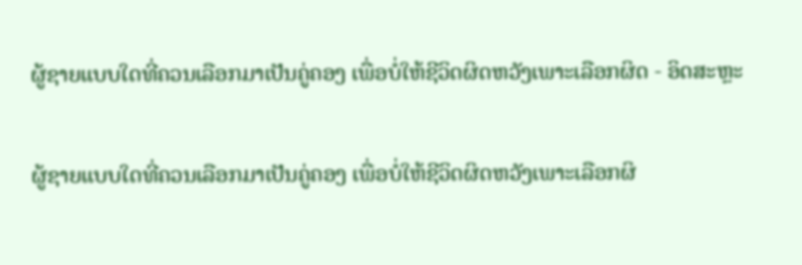ຜູ້ຊາຍແບບໃດທີ່ຄວນເລືອກມາເປັນຄູ່ຄອງ ເພື່ອບໍ່ໃຫ້ຊີວິດຜິດຫວັງເພາະເລືອກຜິດ - ອິດສະຫຼະ

ຜູ້ຊາຍແບບໃດທີ່ຄວນເລືອກມາເປັນຄູ່ຄອງ ເພື່ອບໍ່ໃຫ້ຊີວິດຜິດຫວັງເພາະເລືອກຜິ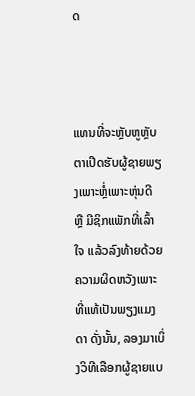ດ



ແທນທີ່ຈະຫຼັບຫູຫຼັບຕາເປີດຮັບຜູ້ຊາຍພຽງເພາະຫຼໍ່ເພາະຫຸ່ນດີ ຫຼື ມີຊິກແພັກທີ່ເລົ້າໃຈ ແລ້ວລົງທ້າຍດ້ວຍຄວາມຜິດຫວັງເພາະທີ່ແທ້ເປັນພຽງແມງດາ ດັ່ງນັ້ນ, ລອງມາເບິ່ງວິທີເລືອກຜູ້ຊາຍແບ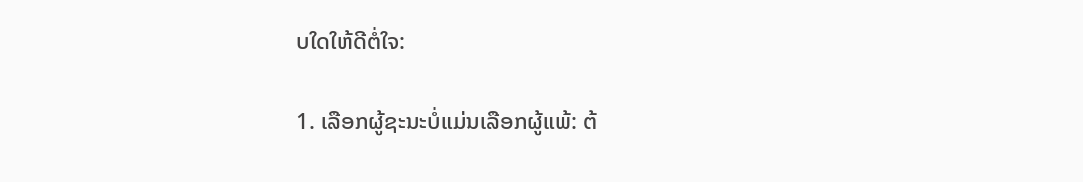ບໃດໃຫ້ດີຕໍ່ໃຈ:

1. ເລືອກຜູ້ຊະນະບໍ່ແມ່ນເລືອກຜູ້ແພ້: ຕ້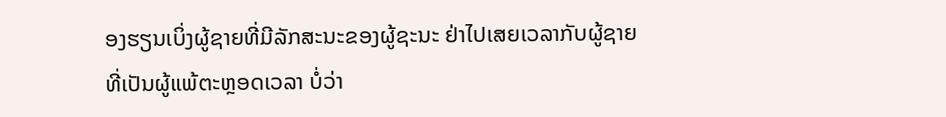ອງຮຽນເບິ່ງຜູ້ຊາຍທີ່ມີລັກສະນະຂອງຜູ້ຊະນະ ຢ່າໄປເສຍເວລາກັບຜູ້ຊາຍທີ່ເປັນຜູ້ແພ້ຕະຫຼອດເວລາ ບໍ່ວ່າ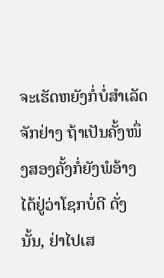ຈະເຮັດຫຍັງກໍ່ບໍ່ສຳເລັດຈັກຢ່າງ ຖ້າເປັນຄັ້ງໜຶ່ງສອງຄັ້ງກໍ່ຍັງພໍອ້າງໄດ້ຢູ່ວ່າໂຊກບໍ່ດີ ດັ່ງນັ້ນ, ຢ່າໄປເສ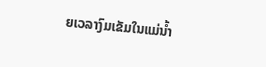ຍເວລາງົມເຂັມໃນແມ່ນໍ້າ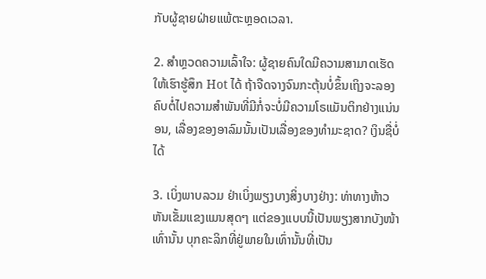ກັບຜູ້ຊາຍຝ່າຍແພ້ຕະຫຼອດເວລາ.

2. ສຳຫຼວດຄວາມເລົ້າໃຈ: ຜູ້ຊາຍຄົນໃດມີຄວາມສາມາດເຮັດໃຫ້ເຮົາຮູ້ສຶກ Hot ໄດ້ ຖ້າຈືດຈາງຈົນກະຕຸ້ນບໍ່ຂຶ້ນເຖິງຈະລອງຄົບຕໍ່ໄປຄວາມສຳພັນທີ່ມີກໍ່ຈະບໍ່ມີຄວາມໂຣແມັນຕິກຢ່າງແນ່ນອນ, ເລື່ອງຂອງອາລົມນັ້ນເປັນເລື່ອງຂອງທຳມະຊາດ? ເງິນຊື່ບໍ່ໄດ້

3. ເບິ່ງພາບລວມ ຢ່າເບິ່ງພຽງບາງສິ່ງບາງຢ່າງ: ທ່າທາງຫ້າວຫັນເຂັ້ມແຂງແມນສຸດໆ ແຕ່ຂອງແບບນີ້ເປັນພຽງສາກບັງໜ້າເທົ່ານັ້ນ ບຸກຄະລິກທີ່ຢູ່ພາຍໃນເທົ່ານັ້ນທີ່ເປັນ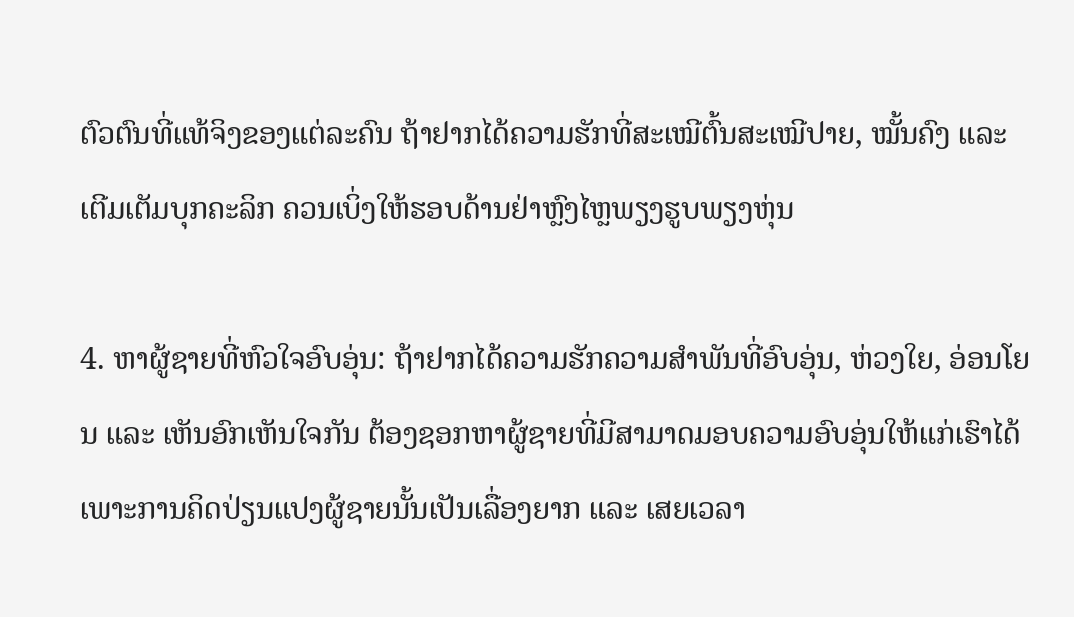ຕົວຕົນທີ່ແທ້ຈິງຂອງແຕ່ລະຄົນ ຖ້າຢາກໄດ້ຄວາມຮັກທີ່ສະເໝີຕົ້ນສະເໝີປາຍ, ໝັ້ນຄົງ ແລະ ເຕີມເຕັມບຸກຄະລິກ ຄວນເບິ່ງໃຫ້ຮອບດ້ານຢ່າຫຼົງໄຫຼພຽງຮູບພຽງຫຸ່ນ

4. ຫາຜູ້ຊາຍທີ່ຫົວໃຈອົບອຸ່ນ: ຖ້າຢາກໄດ້ຄວາມຮັກຄວາມສຳພັນທີ່ອົບອຸ່ນ, ຫ່ວງໃຍ, ອ່ອນໂຍນ ແລະ ເຫັນອົກເຫັນໃຈກັນ ຕ້ອງຊອກຫາຜູ້ຊາຍທີ່ມີສາມາດມອບຄວາມອົບອຸ່ນໃຫ້ແກ່ເຮົາໄດ້ ເພາະການຄິດປ່ຽນແປງຜູ້ຊາຍນັ້ນເປັນເລື່ອງຍາກ ແລະ ເສຍເວລາ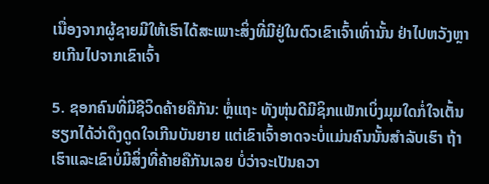ເນື່ອງຈາກຜູ້ຊາຍມີໃຫ້ເຮົາໄດ້ສະເພາະສິ່ງທີ່ມີຢູ່ໃນຕົວເຂົາເຈົ້າເທົ່ານັ້ນ ຢ່າໄປຫວັງຫຼາຍເກີນໄປຈາກເຂົາເຈົ້າ

5. ຊອກຄົນທີ່ມີຊີວິດຄ້າຍຄືກັນ: ຫຼໍ່ແຖະ ທັງຫຸ່ນດີມີຊິກແພັກເບິ່ງມຸມໃດກໍ່ໃຈເຕັ້ນ ຮຽກໄດ້ວ່າດຶງດູດໃຈເກີນບັນຍາຍ ແຕ່ເຂົາເຈົ້າອາດຈະບໍ່ແມ່ນຄົນນັ້ນສຳລັບເຮົາ ຖ້າເຮົາແລະເຂົາບໍ່ມີສິ່ງທີ່ຄ້າຍຄືກັນເລຍ ບໍ່ວ່າຈະເປັນຄວາ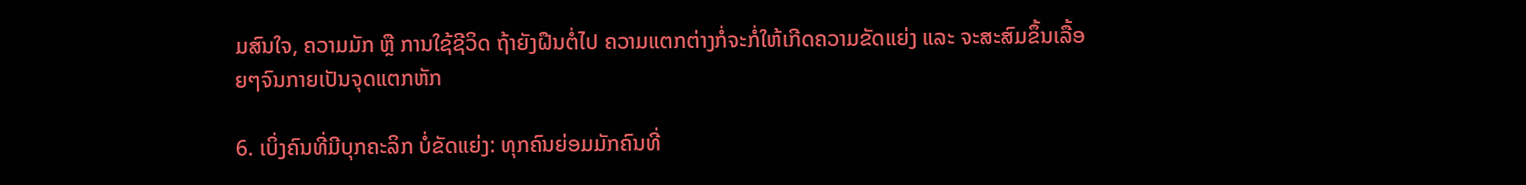ມສົນໃຈ, ຄວາມມັກ ຫຼື ການໃຊ້ຊີວິດ ຖ້າຍັງຝືນຕໍ່ໄປ ຄວາມແຕກຕ່າງກໍ່ຈະກໍ່ໃຫ້ເກີດຄວາມຂັດແຍ່ງ ແລະ ຈະສະສົມຂຶ້ນເລື້ອຍໆຈົນກາຍເປັນຈຸດແຕກຫັກ

6. ເບິ່ງຄົນທີ່ມີບຸກຄະລິກ ບໍ່ຂັດແຍ່ງ: ທຸກຄົນຍ່ອມມັກຄົນທີ່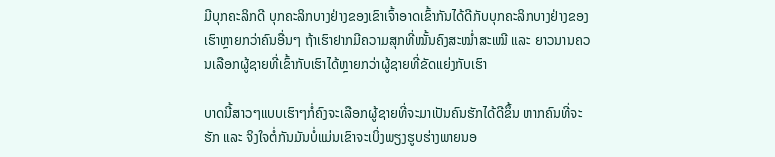ມີບຸກຄະລິກດີ ບຸກຄະລິກບາງຢ່າງຂອງເຂົາເຈົ້າອາດເຂົ້າກັນໄດ້ດີກັບບຸກຄະລິກບາງຢ່າງຂອງເຮົາຫຼາຍກວ່າຄົນອື່ນໆ ຖ້າເຮົາຢາກມີຄວາມສຸກທີ່ໝັ້ນຄົງສະໝ່ຳສະເໝີ ແລະ ຍາວນານຄວນເລືອກຜູ້ຊາຍທີ່ເຂົ້າກັບເຮົາໄດ້ຫຼາຍກວ່າຜູ້ຊາຍທີ່ຂັດແຍ່ງກັບເຮົາ

ບາດນີ້ສາວໆແບບເຮົາໆກໍ່ຄົງຈະເລືອກຜູ້ຊາຍທີ່ຈະມາເປັນຄົນຮັກໄດ້ດີຂຶ້ນ ຫາກຄົນທີ່ຈະຮັກ ແລະ ຈິງໃຈຕໍ່ກັນມັນບໍ່ແມ່ນເຂົາຈະເບິ່ງພຽງຮູບຮ່າງພາຍນອ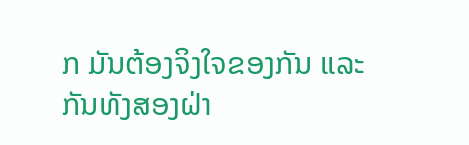ກ ມັນຕ້ອງຈິງໃຈຂອງກັນ ແລະ ກັນທັງສອງຝ່າ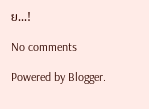ຍ...!

No comments

Powered by Blogger.